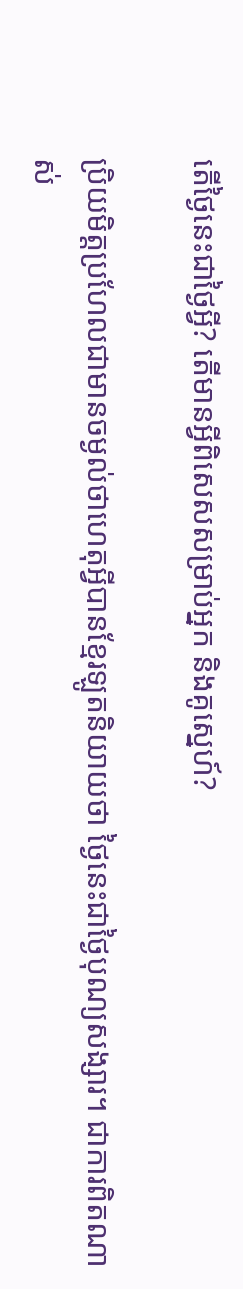តើថ្ងៃនេះជាថ្ងៃអ្វី? តើមានអ្វីពិសេសសម្រាប់អ្នក និងគូសេ្នហ៍?

ប្រិយមិត្ដប្រហែលជាមានចម្ងល់ថាហេតុអ្វីបានខ្មែរឡូតនិយាយថា ថ្ងៃនេះជាថ្ងៃបុណ្យសង្សារ។ ជាការពិតណាស់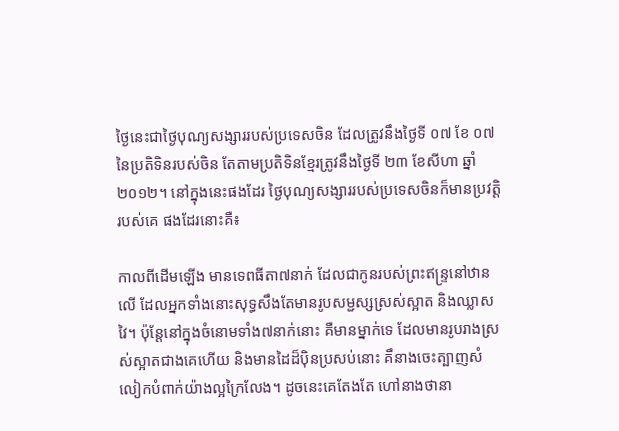ថ្ងៃនេះជាថ្ងៃបុណ្យសង្សាររបស់ប្រទេសចិន ដែលត្រូវនឹងថ្ងៃទី ០៧ ខែ ០៧ នៃប្រតិទិនរបស់ចិន តែតាមប្រតិទិនខ្មែរត្រូវនឹងថ្ងៃទី ២៣ ខែសីហា ឆ្នាំ២០១២។ នៅក្នុងនេះផងដែរ ថ្ងៃបុណ្យសង្សាររបស់ប្រទេសចិនក៏មានប្រវត្ដិរបស់គេ ផងដែរនោះគឺ៖

កាលពីដើមឡើង មានទេពធីតា៧នាក់ ដែលជាកូនរបស់ព្រះឥន្រ្ទនៅឋានលើ ដែលអ្នកទាំងនោះសុទ្ធសឹងតែមានរូបសម្ជស្សស្រស់ស្អាត និងឈ្លាសវៃ។ ប៉ុន្ដែនៅក្នុងចំនោមទាំង៧នាក់នោះ គឺមានម្នាក់ទេ ដែលមានរូបរាងស្រស់ស្អាតជាងគេហើយ និងមានដៃដ៏ប៉ិនប្រសប់នោះ គឹនាងចេះត្បាញសំលៀកបំពាក់យ៉ាងល្អក្រៃលែង។ ដូចនេះគេតែងតែ ហៅនាងថានា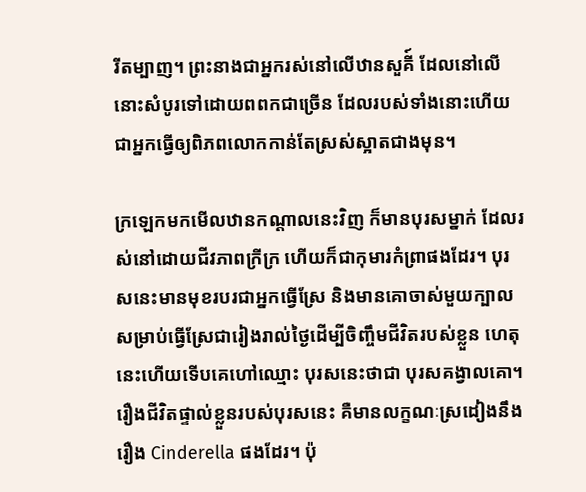រីតម្បាញ។ ព្រះនាងជាអ្នករស់នៅលើឋានសួគី៍ ដែលនៅលើនោះសំបូរទៅដោយពពកជាច្រើន ដែលរបស់ទាំងនោះហើយ ជាអ្នកធ្វើឲ្យពិភពលោកកាន់តែស្រស់ស្អាតជាងមុន។

ក្រឡេកមកមើលឋានកណ្ដាលនេះវិញ ក៏មានបុរសម្នាក់ ដែលរស់នៅដោយជីវភាពក្រីក្រ ហើយក៏ជាកុមារកំព្រាផងដែរ។ បុរសនេះមានមុខរបរជាអ្នកធ្វើស្រែ និងមានគោចាស់មួយក្បាលសម្រាប់ធ្វើស្រែជារៀងរាល់ថ្ងៃដើម្បីចិញ្ចឹមជីវិតរបស់ខ្លួន ហេតុនេះហើយទើបគេហៅឈ្មោះ បុរសនេះថាជា បុរសគង្វាលគោ។ រឿងជីវិតផ្ទាល់ខ្លួនរបស់បុរសនេះ គឺមានលក្ខណៈស្រដៀងនឹងរឿង Cinderella ផងដែរ។ ប៉ុ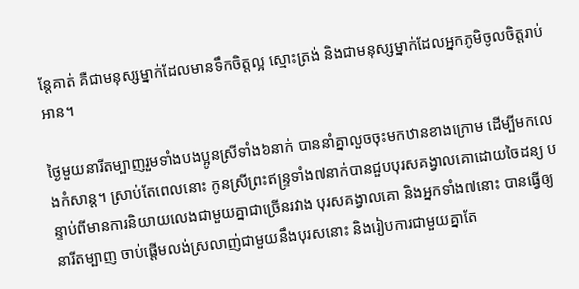ន្ដែគាត់ គឺជាមនុស្សម្នាក់ដែលមានទឹកចិត្ដល្អ ស្មោះត្រង់ និងជាមនុស្សម្នាក់ដែលអ្នកភូមិចូលចិត្ដរាប់អាន។

ថ្ងៃមួយនារីតម្បាញរួមទាំងបងប្អូនស្រីទាំង៦នាក់ បាននាំគ្នាលួចចុះមកឋានខាងក្រោម ដើម្បីមកលេងកំសាន្ដ។ ស្រាប់តែពេលនោះ កូនស្រីព្រះឥន្រ្ទទាំង៧នាក់បានជួបបុរសគង្វាលគោដោយចៃដន្យ បន្ទាប់ពីមានការនិយាយលេងជាមួយគ្នាជាច្រើនរវាង បុរសគង្វាលគោ និងអ្នកទាំង៧នោះ បានធ្វើឲ្យនារីតម្បាញ ចាប់ផ្ដើមលង់ស្រលាញ់ជាមួយនឹងបុរសនោះ និងរៀបការជាមួយគ្នាតែ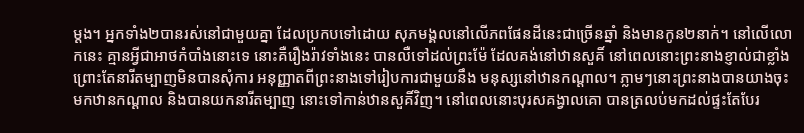ម្ដង។ អ្នកទាំង២បានរស់នៅជាមួយគ្នា ដែលប្រកបទៅដោយ សុភមង្គលនៅលើភពផែនដីនេះជាច្រើនឆ្នាំ និងមានកូន២នាក់។ នៅលើលោកនេះ គ្មានអ្វីជាអាថកំបាំងនោះទេ នោះគឺរឿងរ៉ាវទាំងនេះ បានលឺទៅដល់ព្រះម៉ែ ដែលគង់នៅឋានសួគិ៍ នៅពេលនោះព្រះនាងខ្ញាល់ជាខ្លាំង ព្រោះតែនារីតម្បាញមិនបានសុំការ អនុញ្ញាតពីព្រះនាងទៅរៀបការជាមួយនឹង មនុស្សនៅឋានកណ្ដាល។ ភ្លាមៗនោះព្រះនាងបានយាងចុះ មកឋានកណ្ដាល និងបានយកនារីតម្បាញ នោះទៅកាន់ឋានសួគិ៍វិញ។ នៅពេលនោះបុរសគង្វាលគោ បានត្រលប់មកដល់ផ្ទះតែបែរ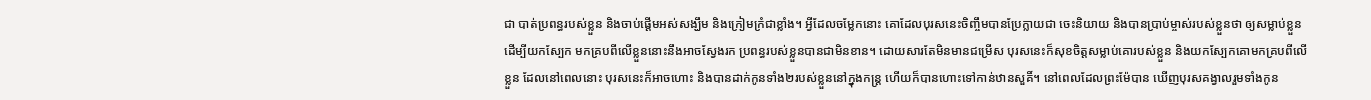ជា បាត់ប្រពន្ធរបស់ខ្លួន និងចាប់ផ្ដើមអស់សង្ឃឹម និងក្រៀមក្រំជាខ្លាំង។ អ្វីដែលចម្លែកនោះ គោដែលបុរសនេះចិញ្ចឹមបានប្រែក្លាយជា ចេះនិយាយ និងបានប្រាប់ម្ចាស់របស់ខ្លួនថា ឲ្យសម្លាប់ខ្លួន ដើម្បីយកស្បែក មកគ្របពីលើខ្លួននោះនឹងអាចស្វែងរក ប្រពន្ធរបស់ខ្លួនបានជាមិនខាន។ ដោយសារតែមិនមានជម្រើស បុរសនេះក៏សុខចិត្ដសម្លាប់គោរបស់ខ្លួន និងយកស្បែកគោមកគ្របពីលើខ្លួន ដែលនៅពេលនោះ បុរសនេះក៏អាចហោះ និងបានដាក់កូនទាំង២របស់ខ្លួននៅក្នុងកន្រ្ដ ហើយក៏បានហោះទៅកាន់ឋានសួគិ៍។ នៅពេលដែលព្រះម៉ែបាន ឃើញបុរសគង្វាលរួមទាំងកូន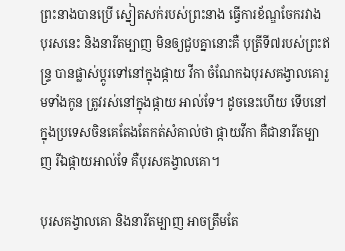ព្រះនាងបានប្រើ ស្នៀតសក់របស់ព្រះនាង ធ្វើការខ័ណ្ឌចែករវាង បុរសនេះ និងនារីតម្បាញ មិនឲ្យជួបគ្នានោះគឺ បុត្រីទី៧របស់ព្រះឥន្ទ្រ បានផ្លាស់ប្ដូរទៅនៅក្នុងផ្កាយ វីកា ចំណែកឯបុរសគង្វាលគោរួមទាំងកូន ត្រូវរស់នៅក្នុងផ្កាយ អាល់ទែ។ ដូចនេះហើយ ទើបនៅក្នុងប្រទេសចិនគេតែងតែកត់សំគាល់ថា ផ្កាយវីកា គឺជានារីតម្បាញ រីឯផ្កាយអាល់ទែ គឺបុរសគង្វាលគោ។

បុរសគង្វាលគោ និងនារីតម្បាញ អាចត្រឹមតែ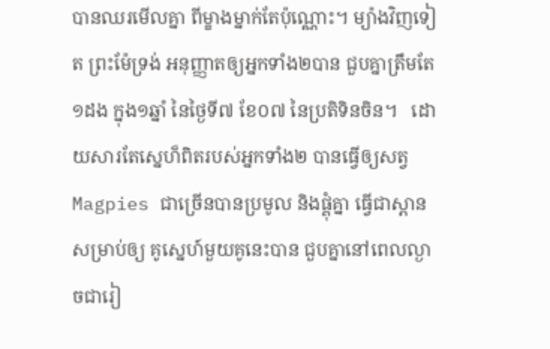បានឈរមើលគ្នា ពីម្ខាងម្នាក់តែប៉ុណ្ណោះ។ ម្យ៉ាងវិញទៀត ព្រះម៉ែទ្រង់ អនុញ្ញាតឲ្យអ្នកទាំង២បាន ជួបគ្នាត្រឹមតែ ១ដង ក្នុង១ឆ្នាំ នៃថ្ងៃទី៧ ខែ០៧ នៃប្រតិទិនចិន។   ដោយសារតែស្នេហ៏ពិតរបស់អ្នកទាំង២ បានធ្វើឲ្យសត្វ Magpies ជាច្រើនបានប្រមូល និងផ្គុំគ្នា ធ្វើជាស្ពានសម្រាប់ឲ្យ គូសេ្នហ៍មួយគូនេះបាន ជួបគ្នានៅពេលល្ងាចជារៀ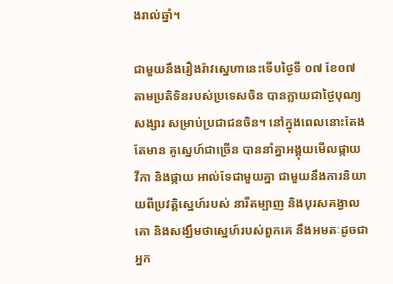ងរាល់ឆ្នាំ។

ជាមួយនឹងរឿងរ៉ាវស្នេហានេះទើបថ្ងៃទី ០៧ ខែ០៧ តាមប្រតិទិនរបស់ប្រទេសចិន បានក្លាយជាថ្ងៃបុណ្យសង្សារ សម្រាប់ប្រជាជនចិន។ នៅក្នុងពេលនោះតែងតែមាន គូស្នេហ៍ជាច្រើន បាននាំគ្នាអង្គុយមើលផ្កាយ វីកា និងផ្កាយ អាល់ទែជាមួយគ្នា ជាមួយនឹងការនិយាយពីប្រវត្ដិសេ្នហ៍របស់ នារីតម្បាញ និងបុរសគង្វាលគោ និងសង្ឃឹមថាស្នេហ៍របស់ពួកគេ នឹងអមតៈដូចជាអ្នក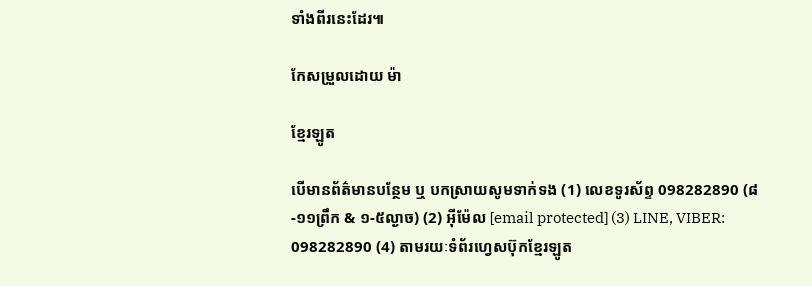ទាំងពីរនេះដែរ៕

កែសម្រួលដោយ ម៉ា

ខ្មែរឡូត

បើមានព័ត៌មានបន្ថែម ឬ បកស្រាយសូមទាក់ទង (1) លេខទូរស័ព្ទ 098282890 (៨-១១ព្រឹក & ១-៥ល្ងាច) (2) អ៊ីម៉ែល [email protected] (3) LINE, VIBER: 098282890 (4) តាមរយៈទំព័រហ្វេសប៊ុកខ្មែរឡូត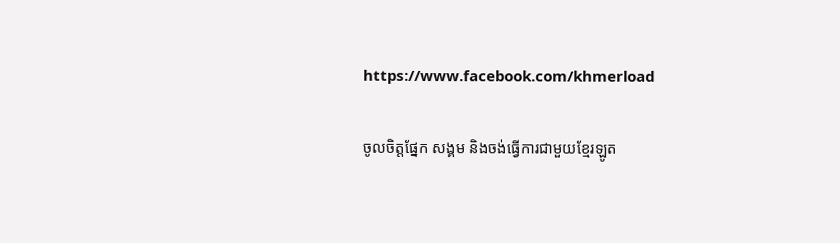https://www.facebook.com/khmerload

ចូលចិត្តផ្នែក សង្គម និងចង់ធ្វើការជាមួយខ្មែរឡូត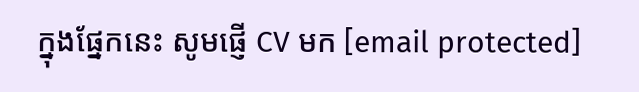ក្នុងផ្នែកនេះ សូមផ្ញើ CV មក [email protected]